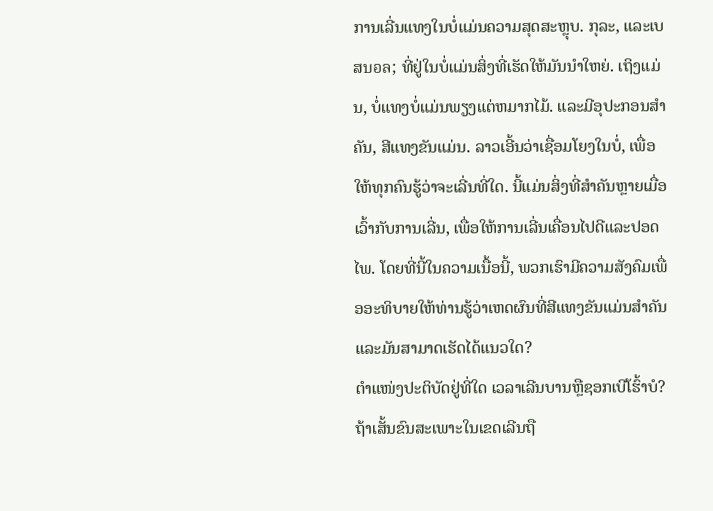ການເລີ່ນແທງໃນບໍ່ແມ່ນຄວາມສຸດສະຫຼຸບ. ກຸລະ, ແລະເບສบอล; ທີ່ຢູ່ໃນບໍ່ແມ່ນສິ່ງທີ່ເຮັດໃຫ້ມັນນຳໃຫຍ່. ເຖິງແມ່ນ, ບໍ່ແທງບໍ່ແມ່ນພຽງແຕ່ຫມາກໄມ້. ແລະມີອຸປະກອນສຳຄັນ, ສີແທງຂັນແມ່ນ. ລາວເອີ້ນວ່າເຊື່ອມໂຍງໃນບໍ່, ເພື່ອໃຫ້ທຸກຄົນຮູ້ວ່າຈະເລີ່ນທີ່ໃດ. ນີ້ແມ່ນສິ່ງທີ່ສຳຄັນຫຼາຍເມື່ອເວົ້າກັບການເລີ່ນ, ເພື່ອໃຫ້ການເລີ່ນເຄື່ອນໄປດີແລະປອດໄພ. ໂດຍທີ່ນີ້ໃນຄວາມເນື້ອນີ້, ພວກເຮົາມີຄວາມສັງຄົມເພື່ອອະທິບາຍໃຫ້ທ່ານຮູ້ວ່າເຫດຜົນທີ່ສີແທງຂັນແມ່ນສຳຄັນແລະມັນສາມາດເຮັດໄດ້ແນວໃດ?
ຕຳແໜ່ງປະຕິບັດຢູ່ທີ່ໃດ ເວລາເລີນບານຫຼືຊອກເບີໂຮົ້າບໍ? ຖ້າເສັ້ນຂົນສະເພາະໃນເຂດເລີນຖື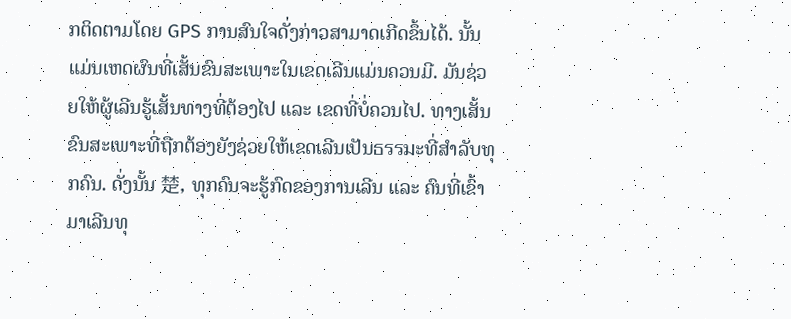ກຕິດຕາມໂດຍ GPS ການສົນໃຈດັ່ງກ່າວສາມາດເກີດຂຶ້ນໄດ້. ນັ້ນແມ່ນເຫດຜົນທີ່ເສັ້ນຂົນສະເພາະໃນເຂດເລີນແມ່ນຄວນມີ. ມັນຊ່ວຍໃຫ້ຜູ້ເລີນຮູ້ເສັ້ນທາງທີ່ຕ້ອງໄປ ແລະ ເຂດທີ່ບໍ່ຄວນໄປ. ທາງເສັ້ນຂົນສະເພາະທີ່ຖືກຕ້ອງຍັງຊ່ວຍໃຫ້ເຂດເລີນເປັນธรรมະທີ່ສຳລັບທຸກຄົນ. ດັ່ງນັ້ນ 楚, ທຸກຄົນຈະຮູ້ກົດຂອງການເລີນ ແລະ ຄົນທີ່ເຂົ້າມາເລີນທຸ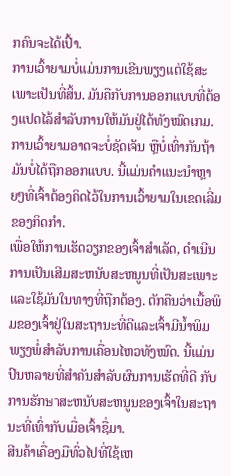ກຄົນຈະໄດ້ເປົ້າ.
ການເວົ້າຍາມບໍ່ແມ່ນການເຂີນພຽງແຕ່ໃຊ້ສະເພາະເປັນທີ່ສິ້ນ. ມັນຄືກັບການອອກແບບທີ່ຕ້ອງແປດໄລ້ສຳລັບການໃຫ້ມັນຢູ່ໄດ້ທັງໝົດເກມ. ການເວົ້າຍາມອາດຈະບໍ່ຊັດເຈັນ ຫຼືບໍ່ເທົ່າກັນຖ້າມັນບໍ່ໄດ້ຖືກອອກແບບ. ນີ້ແມ່ນຄຳແນະນຳຫຼາຍໆທີ່ເຈົ້າຕ້ອງຄິດໄວ້ໃນການເວົ້າຍາມໃນເຂດເລີ່ມຂອງກິດກຳ.
ເພື່ອໃຫ້ການເຮັດວຽກຂອງເຈົ້າສຳເລັດ, ດຳເນີນການເປັນເສີມສະຫນັບສະຫນູນທີ່ເປັນສະເພາະແລະໃຊ້ມັນໃນທາງທີ່ຖືກຕ້ອງ. ຕັກຄືນວ່າເນື້ອພິມຂອງເຈົ້າຢູ່ໃນສະຖານະທີ່ດີແລະເຈົ້າມີນໍ້າພິມພຽງພໍ່ສຳລັບການເຄື່ອນໄຫວທັງໝົດ. ນີ້ແມ່ນປົນຫລາຍທີ່ສຳຄັນສຳລັບຜົນການເຮັດທີ່ດີ ກັບການຮັກษาສະຫນັບສະຫນູນຂອງເຈົ້າໃນສະຖານະທີ່ເທົ່າກັບເມື່ອເຈົ້າຊື່ມາ.
ສີນຄ້າເຄື່ອງມືທົ່ວໄປທີ່ໃຊ້ເຫ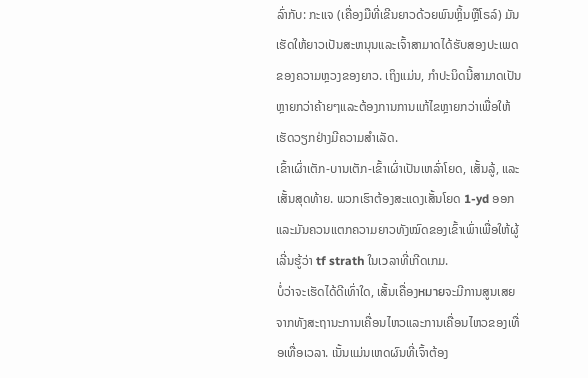ລົ່າກັບ: ກະແຈ (ເຄື່ອງມືທີ່ເຂີນຍາວດ້ວຍພົນຫຼິ້ນຫຼືໂຣລ໌) ມັນເຮັດໃຫ້ຍາວເປັນສະຫນຸນແລະເຈົ້າສາມາດໄດ້ຮັບສອງປະເພດຂອງຄວາມຫຼວງຂອງຍາວ. ເຖິງແມ່ນ, ກຳປະນິດນີ້ສາມາດເປັນຫຼາຍກວ່າຄ້າຍໆແລະຕ້ອງການການແກ້ໄຂຫຼາຍກວ່າເພື່ອໃຫ້ເຮັດວຽກຢ່າງມີຄວາມສຳເລັດ.
ເຂົ້າເຜົ່າເຕັກ-ບານເຕັກ-ເຂົ້າເຜົ່າເປັນເຫລົ່າໂຍດ, ເສັ້ນລູ້, ແລະເສັ້ນສຸດທ້າຍ. ພວກເຮົາຕ້ອງສະແດງເສັ້ນໂຍດ 1-yd ອອກແລະມັນຄວນແຕກຄວາມຍາວທັງໝົດຂອງເຂົ້າເພົ່າເພື່ອໃຫ້ຜູ້ເລີ່ນຮູ້ວ່າ tf strath ໃນເวລາທີ່ເກີດເກມ.
ບໍ່ວ່າຈະເຮັດໄດ້ດີເທົ່າໃດ, ເສັ້ນເຄື່ອງหมายຈະມີການສູນເສຍຈາກທັງສະຖານະການເຄື່ອນໄຫວແລະການເຄື່ອນໄຫວຂອງເທື່ອເທື່ອເວລາ. ເນັ້ນແມ່ນເຫດຜົນທີ່ເຈົ້າຕ້ອງ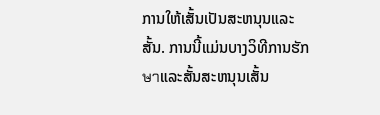ການໃຫ້ເສັ້ນເປັນສະຫນຸນແລະສັ້ນ. ການນີ້ແມ່ນບາງວິທີການຮັກษาແລະສັ້ນສະຫນຸນເສັ້ນ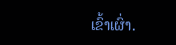ເຂົ້າເຜົ່າ.